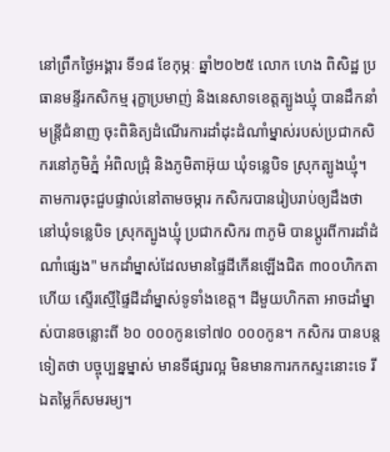នៅព្រឹកថ្ងៃអង្គារ ទី១៨ ខែកុម្ភៈ ឆ្នាំ២០២៥ លោក ហេង ពិសិដ្ឋ ប្រធានមន្ទីរកសិកម្ម រុក្ខាប្រមាញ់ និងនេសាទខេត្តត្បូងឃ្មុំ បានដឹកនាំមន្រ្តីជំនាញ ចុះពិនិត្យដំណើរការដាំដុះដំណាំម្នាស់របស់ប្រជាកសិករនៅភូមិភ្នំ អំពិលជ្រុំ និងភូមិតាអ៊ុយ ឃុំទន្លេបិទ ស្រុកត្បូងឃ្មុំ។ តាមការចុះជួបផ្ទាល់នៅតាមចម្ការ កសិករបានរៀបរាប់ឲ្យដឹងថា នៅឃុំទន្លេបិទ ស្រុកត្បូងឃ្មុំ ប្រជាកសិករ ៣ភូមិ បានប្តូរពីការដាំដំណាំផ្សេង" មកដាំម្នាស់ដែលមានផ្ទៃដីកើនឡើងជិត ៣០០ហិកតាហើយ ស្ទើរស្មើផ្ទៃដីដាំម្នាស់ទូទាំងខេត្ត។ ដីមួយហិកតា អាចដាំម្នាស់បានចន្លោះពី ៦០ ០០០កូនទៅ៧០ ០០០កូន។ កសិករ បានបន្តទៀតថា បច្ចុប្បន្នម្នាស់ មានទីផ្សារល្អ មិនមានការកកស្ទះនោះទេ រីឯតម្លៃក៏សមរម្យ។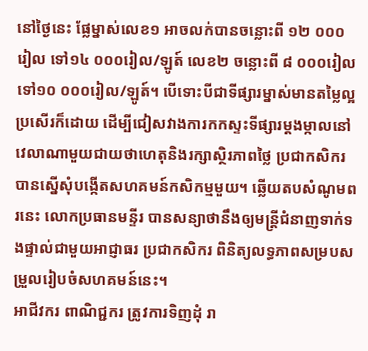នៅថ្ងៃនេះ ផ្លែម្នាស់លេខ១ អាចលក់បានចន្លោះពី ១២ ០០០រៀល ទៅ១៤ ០០០រៀល/ឡូត៍ លេខ២ ចន្លោះពី ៨ ០០០រៀល ទៅ១០ ០០០រៀល/ឡូត៍។ បើទោះបីជាទីផ្សារម្នាស់មានតម្លៃល្អប្រសើរក៏ដោយ ដើម្បីជៀសវាងការកកស្ទះទីផ្សារម្តងម្កាលនៅវេលាណាមួយជាយថាហេតុនិងរក្សាស្ថិរភាពថ្លៃ ប្រជាកសិករ បានស្នើសុំបង្កើតសហគមន៍កសិកម្មមួយ។ ឆ្លើយតបសំណូមពរនេះ លោកប្រធានមន្ទីរ បានសន្យាថានឹងឲ្យមន្ត្រីជំនាញទាក់ទងផ្ទាល់ជាមួយអាជ្ញាធរ ប្រជាកសិករ ពិនិត្យលទ្ធភាពសម្របសម្រួលរៀបចំសហគមន៍នេះ។
អាជីវករ ពាណិជ្ជករ ត្រូវការទិញដុំ រា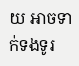យ អាចទាក់ទងទូរ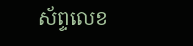ស័ព្ទលេខ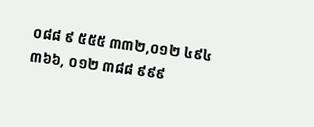០៨៨ ៩ ៥៥៥ ៣៣២,០១២ ៤៩៤ ៣៦៦, ០១២ ៣៨៨ ៩៩៩